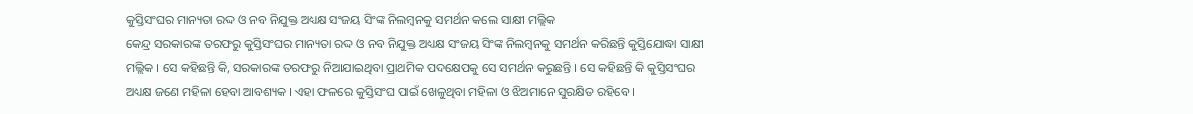କୁସ୍ତିସଂଘର ମାନ୍ୟତା ରଦ୍ଦ ଓ ନବ ନିଯୁକ୍ତ ଅଧ୍ୟକ୍ଷ ସଂଜୟ ସିଂଙ୍କ ନିଲମ୍ବନକୁ ସମର୍ଥନ କଲେ ସାକ୍ଷୀ ମଲ୍ଲିକ
କେନ୍ଦ୍ର ସରକାରଙ୍କ ତରଫରୁ କୁସ୍ତିସଂଘର ମାନ୍ୟତା ରଦ୍ଦ ଓ ନବ ନିଯୁକ୍ତ ଅଧ୍ୟକ୍ଷ ସଂଜୟ ସିଂଙ୍କ ନିଲମ୍ବନକୁ ସମର୍ଥନ କରିଛନ୍ତି କୁସ୍ତିଯୋଦ୍ଧା ସାକ୍ଷୀ ମଲ୍ଲିକ । ସେ କହିଛନ୍ତି କି, ସରକାରଙ୍କ ତରଫରୁ ନିଆଯାଇଥିବା ପ୍ରାଥମିକ ପଦକ୍ଷେପକୁ ସେ ସମର୍ଥନ କରୁଛନ୍ତି । ସେ କହିଛନ୍ତି କି କୁସ୍ତିସଂଘର ଅଧ୍ୟକ୍ଷ ଜଣେ ମହିଳା ହେବା ଆବଶ୍ୟକ । ଏହା ଫଳରେ କୁସ୍ତିସଂଘ ପାଇଁ ଖେଳୁଥିବା ମହିଳା ଓ ଝିଅମାନେ ସୁରକ୍ଷିତ ରହିବେ ।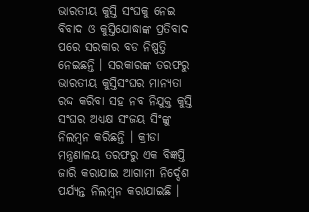ଭାରତୀୟ କୁସ୍ତି ସଂଘକୁ ନେଇ ବିବାଦ ଓ କୁସ୍ତିଯୋଦ୍ଧାଙ୍କ ପ୍ରତିବାଦ ପରେ ସରକାର ବଡ ନିଷ୍ପତ୍ତି ନେଇଛନ୍ତି । ସରକାରଙ୍କ ତରଫରୁ ଭାରତୀୟ କୁସ୍ତିସଂଘର ମାନ୍ୟତା ରଦ୍ଦ କରିବା ସହ ନବ ନିଯୁକ୍ତ କୁସ୍ତି ସଂଘର ଅଧ୍ୟକ୍ଷ ସଂଜୟ ସିଂଙ୍କୁ ନିଲମ୍ବନ କରିଛନ୍ତି । କ୍ରୀଡା ମନ୍ତ୍ରଣାଳୟ ତରଫରୁ ଏକ ବିଜ୍ଞପ୍ତି ଜାରି କରାଯାଇ ଆଗାମୀ ନିର୍ଦ୍ଦେଶ ପର୍ଯ୍ୟନ୍ତ ନିଲମ୍ବନ କରାଯାଇଛି ।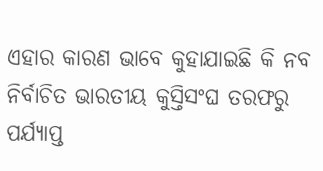ଏହାର କାରଣ ଭାବେ କୁହାଯାଇଛି କି ନବ ନିର୍ବାଚିତ ଭାରତୀୟ କୁସ୍ତିସଂଘ ତରଫରୁ ପର୍ଯ୍ୟାପ୍ତ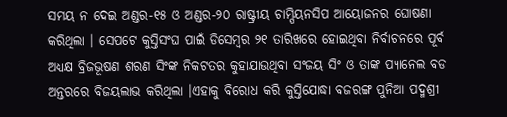ସମୟ ନ ଦେଇ ଅଣ୍ଡର-୧୫ ଓ ଅଣ୍ଡର-୨୦ ରାଷ୍ଟ୍ରୀୟ ଚାମ୍ପିୟନସିପ ଆୟୋଜନର ଘୋଷଣା କରିଥିଲା । ସେପଟେ କୁସ୍ତିସଂଘ ପାଇଁ ଡିସେମ୍ବର ୨୧ ତାରିଖରେ ହୋଇଥିବା ନିର୍ବାଚନରେ ପୂର୍ବ ଅଧ୍ୟକ୍ଷ ବ୍ରିଜଭୂଷଣ ଶରଣ ସିଂଙ୍କ ନିକଟତର କୁହାଯାଉଥିବା ସଂଜୟ ସିଂ ଓ ତାଙ୍କ ପ୍ୟାନେଲ ବଡ ଅନ୍ତରରେ ବିଜୟଲାଭ କରିଥିଲା ।ଏହାକୁ ବିରୋଧ କରି କୁସ୍ତିଯୋଦ୍ଧା ବଜରଙ୍ଗ ପୁନିଆ ପଦ୍ମଶ୍ରୀ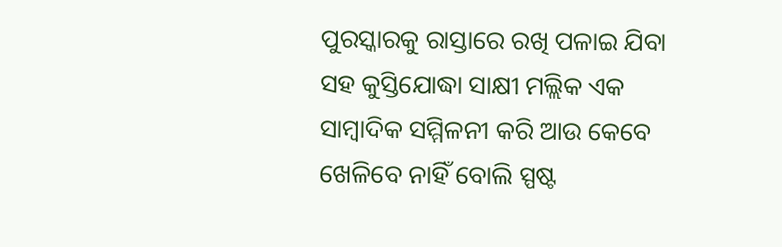ପୁରସ୍କାରକୁ ରାସ୍ତାରେ ରଖି ପଳାଇ ଯିବା ସହ କୁସ୍ତିଯୋଦ୍ଧା ସାକ୍ଷୀ ମଲ୍ଲିକ ଏକ ସାମ୍ବାଦିକ ସମ୍ମିଳନୀ କରି ଆଉ କେବେ ଖେଳିବେ ନାହିଁ ବୋଲି ସ୍ପଷ୍ଟ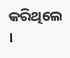କରିଥିଲେ ।